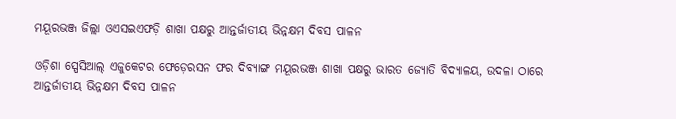ମୟୂରଭଞ୍ଜ ଜିଲ୍ଲା ଓଏସଇଏଫଡ଼ି ଶାଖା ପକ୍ଷରୁ ଆନ୍ତର୍ଜାତୀୟ ଭିନ୍ନକ୍ଷମ ଦିବସ ପାଳନ

ଓଡ଼ିଶା ସ୍ପେସିଆଲ୍ ଏଜୁକେଟର ଫେଡ଼େରସନ ଫର ଦିବ୍ୟାଙ୍ଗ ମୟୂରଭଞ୍ଜ ଶାଖା ପକ୍ଷରୁ ଭାରତ ଜ୍ୟୋତି ବିଦ୍ୟାଳୟ, ଉଦଳା ଠାରେ ଆନ୍ତର୍ଜାତୀୟ ଭିନ୍ନକ୍ଷମ ଦିବସ ପାଳନ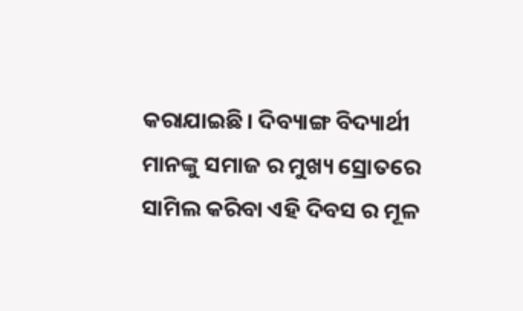କରାଯାଇଛି। ଦିବ୍ୟାଙ୍ଗ ବିଦ୍ୟାର୍ଥୀ ମାନଙ୍କୁ ସମାଜ ର ମୁଖ୍ୟ ସ୍ରୋତରେ ସାମିଲ କରିବା ଏହି ଦିବସ ର‌ ମୂଳ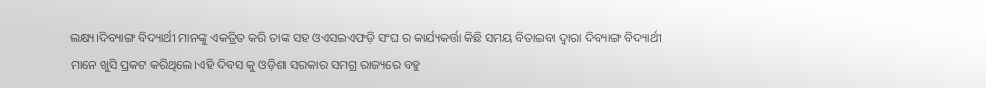ଲକ୍ଷ୍ୟ।ଦିବ୍ୟାଙ୍ଗ ବିଦ୍ୟାର୍ଥୀ ମାନଙ୍କୁ ଏକତ୍ରିତ କରି ତାଙ୍କ ସହ ଓଏସଇଏଫଡ଼ି ସଂଘ ର କାର୍ଯ୍ୟକର୍ତ୍ତା କିଛି ସମୟ ବିତାଇବା ଦ୍ବାରା ଦିବ୍ୟାଙ୍ଗ ବିଦ୍ୟାର୍ଥୀ ମାନେ ଖୁସି ପ୍ରକଟ କରିଥିଲେ।ଏହି ଦିବସ କୁ ଓଡ଼ିଶା ସରକାର ସମଗ୍ର ରାଜ୍ୟରେ ବହୁ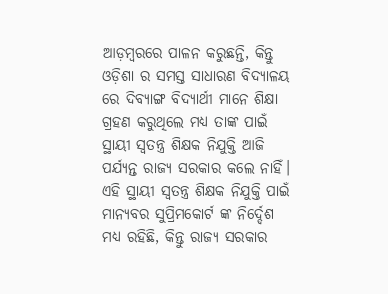ଆଡ଼ମ୍ବରରେ ପାଳନ କରୁଛନ୍ତି, କିନ୍ତୁ ଓଡ଼ିଶା ର‌ ସମସ୍ତ ସାଧାରଣ ବିଦ୍ୟାଳୟ ରେ ଦିବ୍ୟାଙ୍ଗ ବିଦ୍ୟାର୍ଥୀ ମାନେ ଶିକ୍ଷା ଗ୍ରହଣ କରୁଥିଲେ ମଧ୍ୟ ତାଙ୍କ ପାଇଁ ସ୍ଥାୟୀ ସ୍ବତନ୍ତ୍ର ଶିକ୍ଷକ ନିଯୁକ୍ତି ଆଜି ପର୍ଯ୍ୟନ୍ତ ରାଜ୍ୟ ସରକାର କଲେ ନାହିଁ‌। ଏହି ସ୍ଥାୟୀ ସ୍ବତନ୍ତ୍ର ଶିକ୍ଷକ ନିଯୁକ୍ତି ପାଇଁ ମାନ୍ୟବର ସୁପ୍ରିମକୋର୍ଟ ଙ୍କ ନିର୍ଦ୍ଦେଶ‌ ମଧ୍ୟ ରହିଛି, କିନ୍ତୁ ରାଜ୍ୟ ସରକାର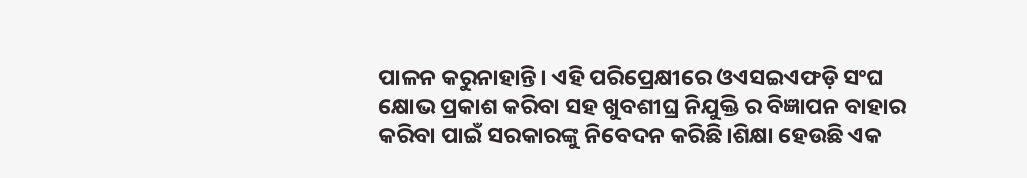ପାଳନ କରୁନାହାନ୍ତି। ଏହି ପରିପ୍ରେକ୍ଷୀରେ ଓଏସଇଏଫଡ଼ି ସଂଘ କ୍ଷୋଭ ପ୍ରକାଶ କରିବା ସହ ଖୁବଶୀଘ୍ର ନିଯୁକ୍ତି ର‌ ବିଜ୍ଞାପନ ବାହାର କରିବା ପାଇଁ ସରକାରଙ୍କୁ ନିବେଦନ କରିଛି।ଶିକ୍ଷା ହେଉଛି ଏକ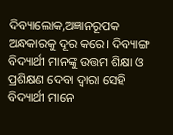ଦିବ୍ୟାଲୋକ,ଅଜ୍ଞାନରୂପକ ଅନ୍ଧକାରକୁ ଦୂର କରେ। ଦିବ୍ୟାଙ୍ଗ ବିଦ୍ୟାର୍ଥୀ ମାନଙ୍କୁ ଉତ୍ତମ ଶିକ୍ଷା ଓ ପ୍ରଶିକ୍ଷଣ ଦେବା ଦ୍ଵାରା ସେହି ବିଦ୍ୟାର୍ଥୀ ମାନେ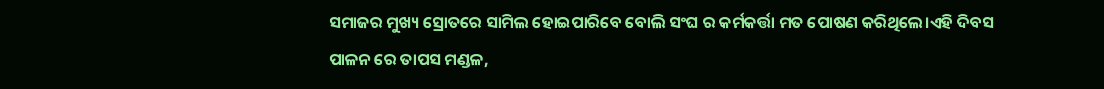ସମାଜର‌ ମୁଖ୍ୟ ସ୍ରୋତରେ ସାମିଲ ହୋଇପାରିବେ ବୋଲି ସଂଘ ର କର୍ମକର୍ତ୍ତା ମତ ପୋଷଣ କରିଥିଲେ।ଏହି ଦିବସ ପାଳନ ରେ ତାପସ ମଣ୍ଡଳ,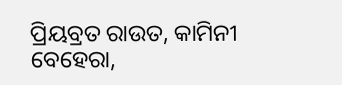ପ୍ରିୟବ୍ରତ ରାଉତ, କାମିନୀ ବେହେରା,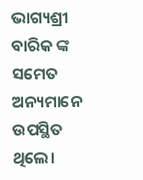ଭାଗ୍ୟଶ୍ରୀ ବାରିକ ଙ୍କ ସମେତ ଅନ୍ୟମାନେ ଉପସ୍ଥିତ ଥିଲେ।